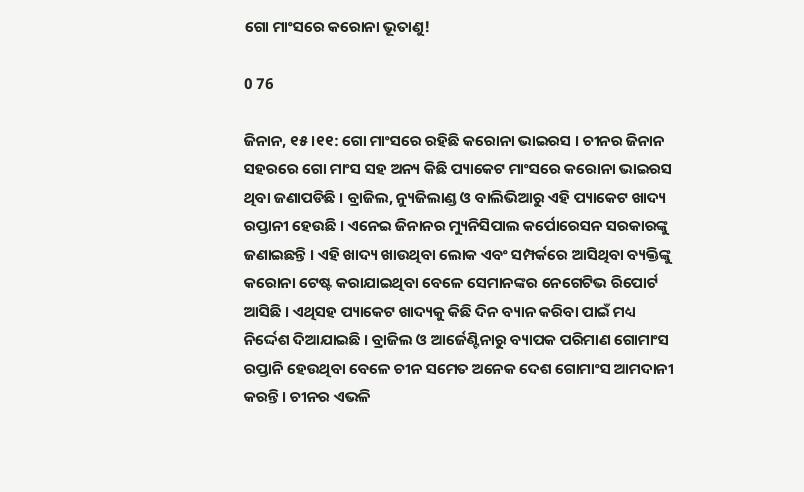ଗୋ ମାଂସରେ କରୋନା ଭୂତାଣୁ!

0 76

ଜିନାନ, ୧୫ ।୧୧: ଗୋ ମାଂସରେ ରହିଛି କରୋନା ଭାଇରସ । ଚୀନର ଜିନାନ ସହରରେ ଗୋ ମାଂସ ସହ ଅନ୍ୟ କିଛି ପ୍ୟାକେଟ ମାଂସରେ କରୋନା ଭାଇରସ ଥିବା ଜଣାପଡିଛି । ବ୍ରାଜିଲ, ନ୍ୟୁଜିଲାଣ୍ଡ ଓ ବାଲିଭିଆରୁ ଏହି ପ୍ୟାକେଟ ଖାଦ୍ୟ ରପ୍ତାନୀ ହେଉଛି । ଏନେଇ ଜିନାନର ମ୍ୟୁନିସିପାଲ କର୍ପୋରେସନ ସରକାରଙ୍କୁ ଜଣାଇଛନ୍ତି । ଏହି ଖାଦ୍ୟ ଖାଉଥିବା ଲୋକ ଏବଂ ସମ୍ପର୍କରେ ଆସିଥିବା ବ୍ୟକ୍ତିଙ୍କୁ କରୋନା ଟେଷ୍ଟ କରାଯାଇଥିବା ବେଳେ ସେମାନଙ୍କର ନେଗେଟିଭ ରିପୋର୍ଟ ଆସିଛି । ଏଥିସହ ପ୍ୟାକେଟ ଖାଦ୍ୟକୁ କିଛି ଦିନ ବ୍ୟାନ କରିବା ପାଇଁ ମଧ୍ୟ ନିର୍ଦ୍ଦେଶ ଦିଆଯାଇଛି । ବ୍ରାଜିଲ ଓ ଆର୍ଜେଣ୍ଟିନାରୁ ବ୍ୟାପକ ପରିମାଣ ଗୋମାଂସ ରପ୍ତାନି ହେଉଥିବା ବେଳେ ଚୀନ ସମେତ ଅନେକ ଦେଶ ଗୋମାଂସ ଆମଦାନୀ କରନ୍ତି । ଚୀନର ଏଭଳି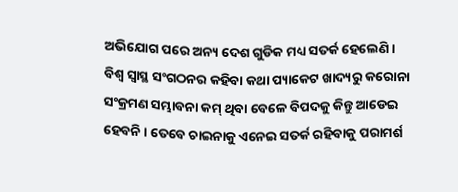ଅଭିଯୋଗ ପରେ ଅନ୍ୟ ଦେଶ ଗୁଡିକ ମଧ୍ୟ ସତର୍କ ହେଲେଣି । ବିଶ୍ୱ ସ୍ୱାସ୍ଥ ସଂଗଠନର କହିବା କଥା ପ୍ୟାକେଟ ଖାଦ୍ୟରୁ କରୋନା ସଂକ୍ରମଣ ସମ୍ଭାବନା କମ୍ ଥିବା ବେଳେ ବିପଦକୁ କିନ୍ତୁ ଆଡେଇ ହେବନି । ତେବେ ଚାଇନାକୁ ଏନେଇ ସତର୍କ ରହିବାକୁ ପରାମର୍ଶ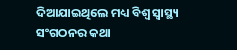ଦିଆଯାଇଥିଲେ ମଧ୍ୟ ବିଶ୍ୱ ସ୍ୱାସ୍ଥ୍ୟ ସଂଗଠନର କଥା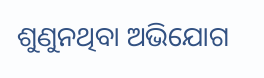ଶୁଣୁନଥିବା ଅଭିଯୋଗ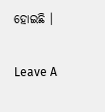ହୋଇଛି ।

Leave A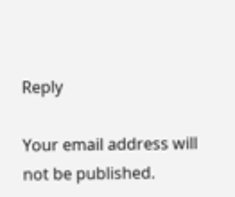Reply

Your email address will not be published.